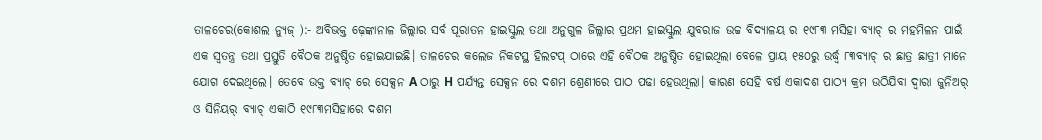ତାଳଚେର(କୋଶଲ ନ୍ୟୁଜ୍ ):- ଅବିଭକ୍ତ ଢ଼େଙ୍କାନାଳ ଜିଲ୍ଲାର ସର୍ବ ପୂରାତନ ହାଇସ୍କୁଲ ତଥା ଅନୁଗୁଳ ଜିଲ୍ଲାର ପ୍ରଥମ ହାଇସ୍କୁଲ ଯୁବରାଜ ଉଚ୍ଚ ବିଦ୍ୟାଳୟ ର ୧୯୮୩ ମସିହା ବ୍ୟାଚ୍ ର ମହମିଳନ ପାଇଁ ଏକ ସ୍ବତନ୍ତ୍ର ତଥା ପ୍ରସ୍ତୁତି ବୈଠକ ଅନୁଷ୍ଠିତ ହୋଇଯାଇଛି। ତାଳଚେର କଲେଜ ନିକଟସ୍ଥ ହିଲଟପ୍ ଠାରେ ଏହି ବୈଠକ ଅନୁଷ୍ଠିତ ହୋଇଥିଲା ବେଳେ ପ୍ରାୟ ୧୫୦ରୁ ଉର୍ଦ୍ଧ୍ବ ୮୩ବ୍ୟାଚ୍ ର ଛାତ୍ର ଛାତ୍ରୀ ମାନେ ଯୋଗ ଦେଇଥିଲେ। ତେବେ ଉକ୍ତ ବ୍ୟାଚ୍ ରେ ସେକ୍ସନ A ଠାରୁ H ପର୍ଯ୍ୟନ୍ତ ସେକ୍ସନ ରେ ଦଶମ ଶ୍ରେଣୀରେ ପାଠ ପଢା ହେଉଥିଲା। କାରଣ ସେହି ବର୍ଷ ଏକାଦଶ ପାଠ୍ୟ କ୍ରମ ଉଠିଯିବା ଦ୍ବାରା ଜୁନିଅର୍ ଓ ସିନିୟର୍ ବ୍ୟାଚ୍ ଏକାଠି ୧୯୮୩ମସିହାରେ ଦଶମ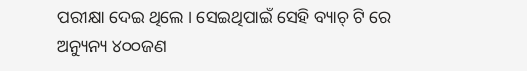ପରୀକ୍ଷା ଦେଇ ଥିଲେ । ସେଇଥିପାଇଁ ସେହି ବ୍ୟାଚ୍ ଟି ରେ ଅନ୍ୟୁନ୍ୟ ୪୦୦ଜଣ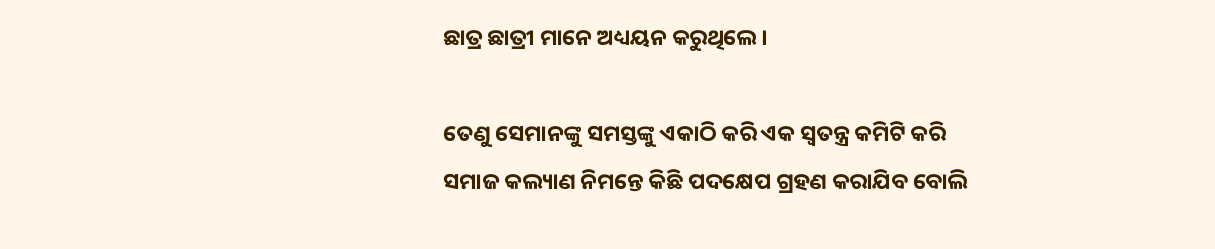ଛାତ୍ର ଛାତ୍ରୀ ମାନେ ଅଧ୍ୟୟନ କରୁଥିଲେ ।

ତେଣୁ ସେମାନଙ୍କୁ ସମସ୍ତଙ୍କୁ ଏକାଠି କରି ଏକ ସ୍ବତନ୍ତ୍ର କମିଟି କରି ସମାଜ କଲ୍ୟାଣ ନିମନ୍ତେ କିଛି ପଦକ୍ଷେପ ଗ୍ରହଣ କରାଯିବ ବୋଲି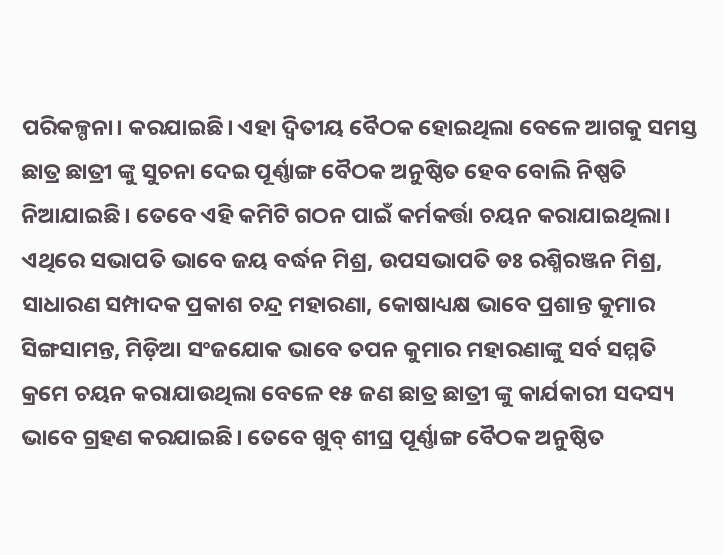ପରିକଳ୍ପନା। କରଯାଇଛି। ଏହା ଦ୍ଵିତୀୟ ବୈଠକ ହୋଇଥିଲା ବେଳେ ଆଗକୁ ସମସ୍ତ ଛାତ୍ର ଛାତ୍ରୀ ଙ୍କୁ ସୁଚନା ଦେଇ ପୂର୍ଣ୍ଣାଙ୍ଗ ବୈଠକ ଅନୁଷ୍ଠିତ ହେବ ବୋଲି ନିଷ୍ପତି ନିଆଯାଇଛି। ତେବେ ଏହି କମିଟି ଗଠନ ପାଇଁ କର୍ମକର୍ତ୍ତା ଚୟନ କରାଯାଇଥିଲା। ଏଥିରେ ସଭାପତି ଭାବେ ଜୟ ବର୍ଦ୍ଧନ ମିଶ୍ର, ଉପସଭାପତି ଡଃ ରଶ୍ମିରଞ୍ଜନ ମିଶ୍ର, ସାଧାରଣ ସମ୍ପାଦକ ପ୍ରକାଶ ଚନ୍ଦ୍ର ମହାରଣା, କୋଷାଧ୍ୟକ୍ଷ ଭାବେ ପ୍ରଶାନ୍ତ କୁମାର ସିଙ୍ଗସାମନ୍ତ, ମିଡ଼ିଆ ସଂଜଯୋକ ଭାବେ ତପନ କୁମାର ମହାରଣାଙ୍କୁ ସର୍ବ ସମ୍ମତି କ୍ରମେ ଚୟନ କରାଯାଉଥିଲା ବେଳେ ୧୫ ଜଣ ଛାତ୍ର ଛାତ୍ରୀ ଙ୍କୁ କାର୍ଯକାରୀ ସଦସ୍ୟ ଭାବେ ଗ୍ରହଣ କରଯାଇଛି। ତେବେ ଖୁବ୍ ଶୀଘ୍ର ପୂର୍ଣ୍ଣାଙ୍ଗ ବୈଠକ ଅନୁଷ୍ଠିତ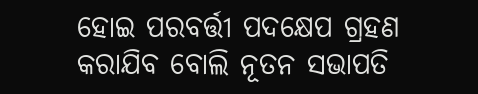ହୋଇ ପରବର୍ତ୍ତୀ ପଦକ୍ଷେପ ଗ୍ରହଣ କରାଯିବ ବୋଲି ନୂତନ ସଭାପତି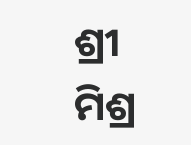ଶ୍ରୀ ମିଶ୍ର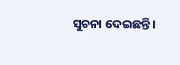ସୁଚନା ଦେଇଛନ୍ତି।